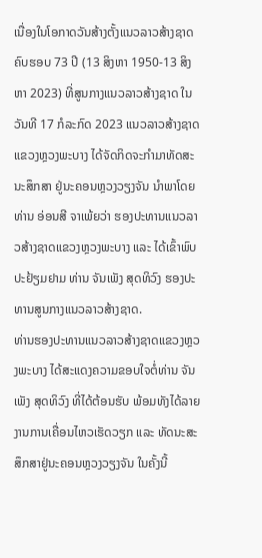ເນື່ອງໃນໂອກາດວັນສ້າງຕັ້ງແນວລາວສ້າງຊາດ ຄົບຮອບ 73 ປີ (13 ສິງຫາ 1950-13 ສິງຫາ 2023) ທີ່ສູນກາງແນວລາວສ້າງຊາດ ໃນວັນທີ 17 ກໍລະກົດ 2023 ແນວລາວສ້າງຊາດແຂວງຫຼວງພະບາງ ໄດ້ຈັດກິດຈະກໍາມາທັດສະນະສຶກສາ ຢູ່ນະຄອນຫຼວງວຽງຈັນ ນໍາພາໂດຍ ທ່ານ ອ່ອນສີ ຈາເພ້ຍວ່າ ຮອງປະທານແນວລາວສ້າງຊາດແຂວງຫຼວງພະບາງ ແລະ ໄດ້ເຂົ້າພົບປະຢ້ຽມຢາມ ທ່ານ ຈັນເພັງ ສຸດທິວົງ ຮອງປະທານສູນກາງແນວລາວສ້າງຊາດ.
ທ່ານຮອງປະທານແນວລາວສ້າງຊາດແຂວງຫຼວງພະບາງ ໄດ້ສະແດງຄວາມຂອບໃຈຕໍ່ທ່ານ ຈັນເພັງ ສຸດທິວົງ ທີ່ໄດ້ຕ້ອນຮັບ ພ້ອມທັງໄດ້ລາຍງານການເຄື່ອນໄຫວເຮັດວຽກ ແລະ ທັດນະສະສຶກສາຢູ່ນະຄອນຫຼວງວຽງຈັນ ໃນຄັ້ງນີ້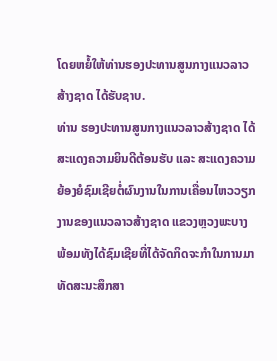ໂດຍຫຍໍ້ໃຫ້ທ່ານຮອງປະທານສູນກາງແນວລາວສ້າງຊາດ ໄດ້ຮັບຊາບ.
ທ່ານ ຮອງປະທານສູນກາງແນວລາວສ້າງຊາດ ໄດ້ສະແດງຄວາມຍິນດີຕ້ອນຮັບ ແລະ ສະແດງຄວາມຍ້ອງຍໍຊົມເຊີຍຕໍ່ຜົນງານໃນການເຄື່ອນໄຫວວຽກງານຂອງແນວລາວສ້າງຊາດ ແຂວງຫຼວງພະບາງ ພ້ອມທັງໄດ້ຊົມເຊີຍທີ່ໄດ້ຈັດກິດຈະກຳໃນການມາທັດສະນະສຶກສາ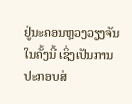ຢູ່ນະຄອນຫຼວງວຽງຈັນ ໃນຄັ້ງນີ້ ເຊິ່ງເປັນການປະກອບສ່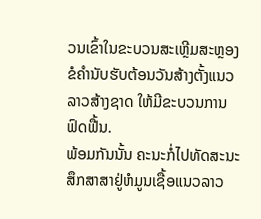ວນເຂົ້າໃນຂະບວນສະເຫຼີມສະຫຼອງຂໍຄຳນັບຮັບຕ້ອນວັນສ້າງຕັ້ງແນວລາວສ້າງຊາດ ໃຫ້ມີຂະບວນການຟົດຟື້ນ.
ພ້ອມກັນນັ້ນ ຄະນະກໍ່ໄປທັດສະນະສຶກສາສາຢູ່ຫໍມູນເຊື້ອແນວລາວ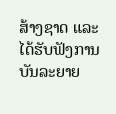ສ້າງຊາດ ແລະ ໄດ້ຮັບຟັງການບັນລະຍາຍ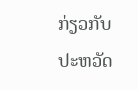ກ່ຽວກັບປະຫວັດ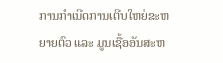ການກຳເນີດການເຕີບໃຫຍ່ຂະຫຍາຍຕົວ ແລະ ມູນເຊື້ອອັນສະຫ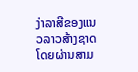ງ່າລາສີຂອງແນວລາວສ້າງຊາດ ໂດຍຜ່ານສາມ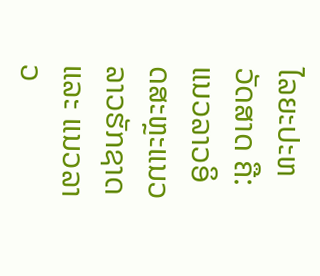ໄລຍະປະຫວັດສາດ ຄື: ແນວລາວອິດສະຫຼະແນວລາວຮັກຊາດ ແລະ ແນວລາວ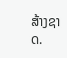ສ້າງຊາດ.